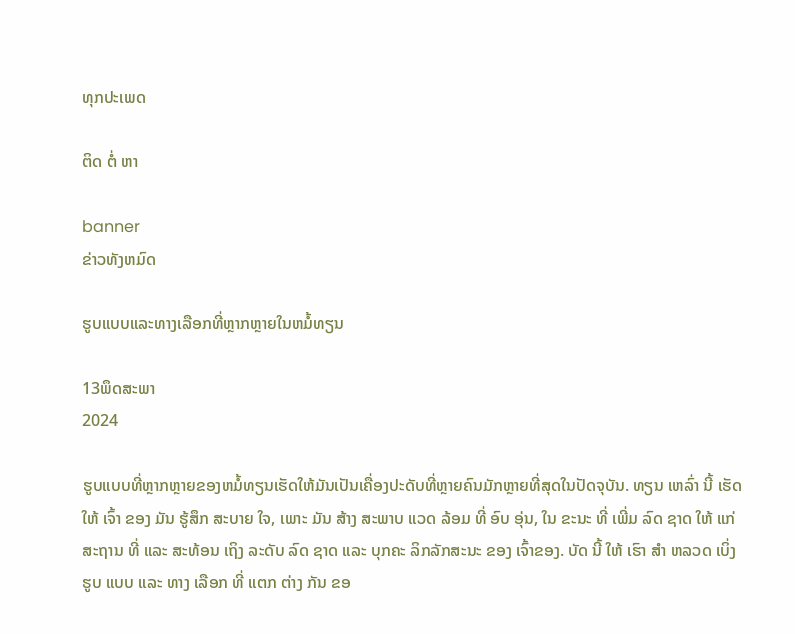ທຸກປະເພດ

ຕິດ ຕໍ່ ຫາ

banner
ຂ່າວທັງຫມົດ

ຮູບແບບແລະທາງເລືອກທີ່ຫຼາກຫຼາຍໃນຫມໍ້ທຽນ

13ພຶດສະພາ
2024

ຮູບແບບທີ່ຫຼາກຫຼາຍຂອງຫມໍ້ທຽນເຮັດໃຫ້ມັນເປັນເຄື່ອງປະດັບທີ່ຫຼາຍຄົນມັກຫຼາຍທີ່ສຸດໃນປັດຈຸບັນ. ທຽນ ເຫລົ່າ ນີ້ ເຮັດ ໃຫ້ ເຈົ້າ ຂອງ ມັນ ຮູ້ສຶກ ສະບາຍ ໃຈ, ເພາະ ມັນ ສ້າງ ສະພາບ ແວດ ລ້ອມ ທີ່ ອົບ ອຸ່ນ, ໃນ ຂະນະ ທີ່ ເພີ່ມ ລົດ ຊາດ ໃຫ້ ແກ່ ສະຖານ ທີ່ ແລະ ສະທ້ອນ ເຖິງ ລະດັບ ລົດ ຊາດ ແລະ ບຸກຄະ ລິກລັກສະນະ ຂອງ ເຈົ້າຂອງ. ບັດ ນີ້ ໃຫ້ ເຮົາ ສໍາ ຫລວດ ເບິ່ງ ຮູບ ແບບ ແລະ ທາງ ເລືອກ ທີ່ ແຕກ ຕ່າງ ກັນ ຂອ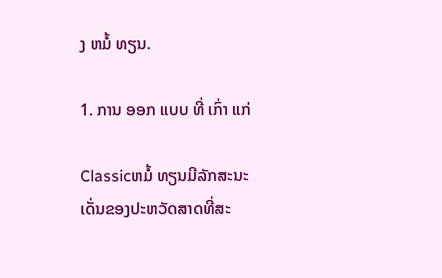ງ ຫມໍ້ ທຽນ.

1. ການ ອອກ ແບບ ທີ່ ເກົ່າ ແກ່

Classicຫມໍ້ ທຽນມີລັກສະນະເດັ່ນຂອງປະຫວັດສາດທີ່ສະ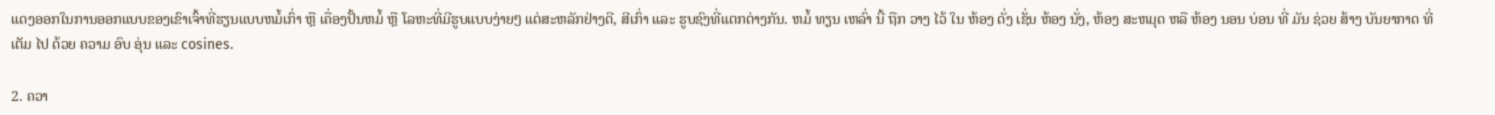ແດງອອກໃນການອອກແບບຂອງເຂົາເຈົ້າທີ່ຮຽນແບບຫມໍ້ເກົ່າ ຫຼື ເຄື່ອງປັ້ນຫມໍ້ ຫຼື ໂລຫະທີ່ມີຮູບແບບງ່າຍໆ ແຕ່ສະຫລັກຢ່າງດີ, ສີເກົ່າ ແລະ ຮູບຊົງທີ່ແຕກຕ່າງກັນ. ຫມໍ້ ທຽນ ເຫລົ່າ ນີ້ ຖືກ ວາງ ໄວ້ ໃນ ຫ້ອງ ດັ່ງ ເຊັ່ນ ຫ້ອງ ນັ່ງ, ຫ້ອງ ສະຫມຸດ ຫລື ຫ້ອງ ນອນ ບ່ອນ ທີ່ ມັນ ຊ່ວຍ ສ້າງ ບັນຍາກາດ ທີ່ ເຕັມ ໄປ ດ້ວຍ ຄວາມ ອົບ ອຸ່ນ ແລະ cosines.

2. ຄວາ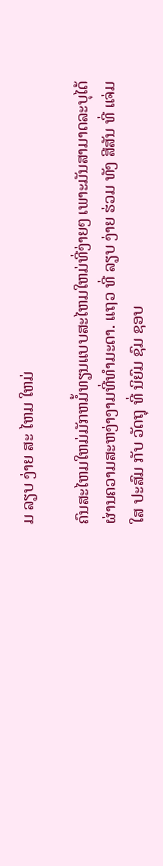ມ ລຽບ ງ່າຍ ສະ ໄຫມ ໃຫມ່

ຄົນສະໄຫມໃຫມ່ມັກຫມໍ້ທຽນແບບສະໄຫມໃຫມ່ທີ່ງ່າຍໆ ເພາະມັນສາມາດລະບຸໄດ້ຜ່ານຄວາມສະຫງ່າງາມທີ່ທໍາມະດາ. ແຖວ ທີ່ ລຽບ ງ່າຍ ຮ່ວມ ທັງ ສີສັນ ທີ່ ແຈ່ມ ໃສ ປະສົມ ກັບ ວັດຖຸ ທີ່ ນິຍົມ ຊົມ ຊອບ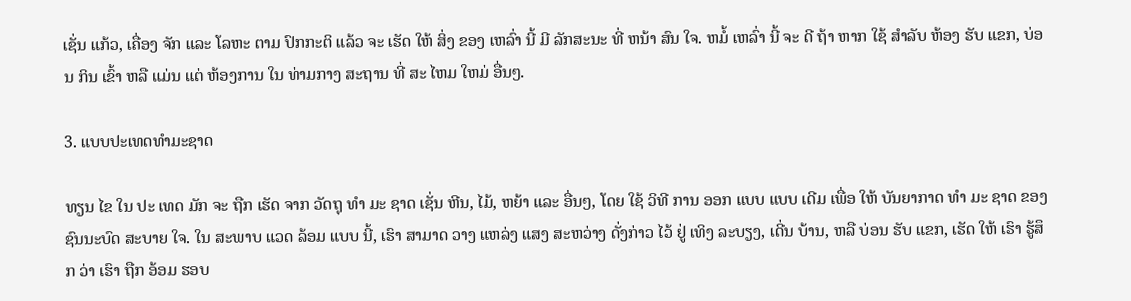ເຊັ່ນ ແກ້ວ, ເຄື່ອງ ຈັກ ແລະ ໂລຫະ ຕາມ ປົກກະຕິ ແລ້ວ ຈະ ເຮັດ ໃຫ້ ສິ່ງ ຂອງ ເຫລົ່າ ນີ້ ມີ ລັກສະນະ ທີ່ ຫນ້າ ສົນ ໃຈ. ຫມໍ້ ເຫລົ່າ ນີ້ ຈະ ດີ ຖ້າ ຫາກ ໃຊ້ ສໍາລັບ ຫ້ອງ ຮັບ ແຂກ, ບ່ອນ ກິນ ເຂົ້າ ຫລື ແມ່ນ ແຕ່ ຫ້ອງການ ໃນ ທ່າມກາງ ສະຖານ ທີ່ ສະ ໄຫມ ໃຫມ່ ອື່ນໆ.

3. ແບບປະເທດທໍາມະຊາດ

ທຽນ ໄຂ ໃນ ປະ ເທດ ມັກ ຈະ ຖືກ ເຮັດ ຈາກ ວັດຖຸ ທໍາ ມະ ຊາດ ເຊັ່ນ ຫີນ, ໄມ້, ຫຍ້າ ແລະ ອື່ນໆ, ໂດຍ ໃຊ້ ວິທີ ການ ອອກ ແບບ ແບບ ເດີມ ເພື່ອ ໃຫ້ ບັນຍາກາດ ທໍາ ມະ ຊາດ ຂອງ ຊົນນະບົດ ສະບາຍ ໃຈ. ໃນ ສະພາບ ແວດ ລ້ອມ ແບບ ນີ້, ເຮົາ ສາມາດ ວາງ ແຫລ່ງ ແສງ ສະຫວ່າງ ດັ່ງກ່າວ ໄວ້ ຢູ່ ເທິງ ລະບຽງ, ເດີ່ນ ບ້ານ, ຫລື ບ່ອນ ຮັບ ແຂກ, ເຮັດ ໃຫ້ ເຮົາ ຮູ້ສຶກ ວ່າ ເຮົາ ຖືກ ອ້ອມ ຮອບ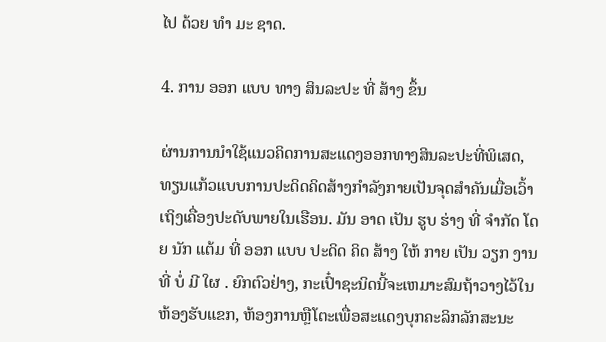ໄປ ດ້ວຍ ທໍາ ມະ ຊາດ.

4. ການ ອອກ ແບບ ທາງ ສິນລະປະ ທີ່ ສ້າງ ຂຶ້ນ

ຜ່ານການນໍາໃຊ້ແນວຄິດການສະແດງອອກທາງສິນລະປະທີ່ພິເສດ, ທຽນແກ້ວແບບການປະດິດຄິດສ້າງກໍາລັງກາຍເປັນຈຸດສໍາຄັນເມື່ອເວົ້າເຖິງເຄື່ອງປະດັບພາຍໃນເຮືອນ. ມັນ ອາດ ເປັນ ຮູບ ຮ່າງ ທີ່ ຈໍາກັດ ໂດຍ ນັກ ແຕ້ມ ທີ່ ອອກ ແບບ ປະດິດ ຄິດ ສ້າງ ໃຫ້ ກາຍ ເປັນ ວຽກ ງານ ທີ່ ບໍ່ ມີ ໃຜ . ຍົກຕົວຢ່າງ, ກະເປົ໋າຊະນິດນີ້ຈະເຫມາະສົມຖ້າວາງໄວ້ໃນຫ້ອງຮັບແຂກ, ຫ້ອງການຫຼືໂຕະເພື່ອສະແດງບຸກຄະລິກລັກສະນະ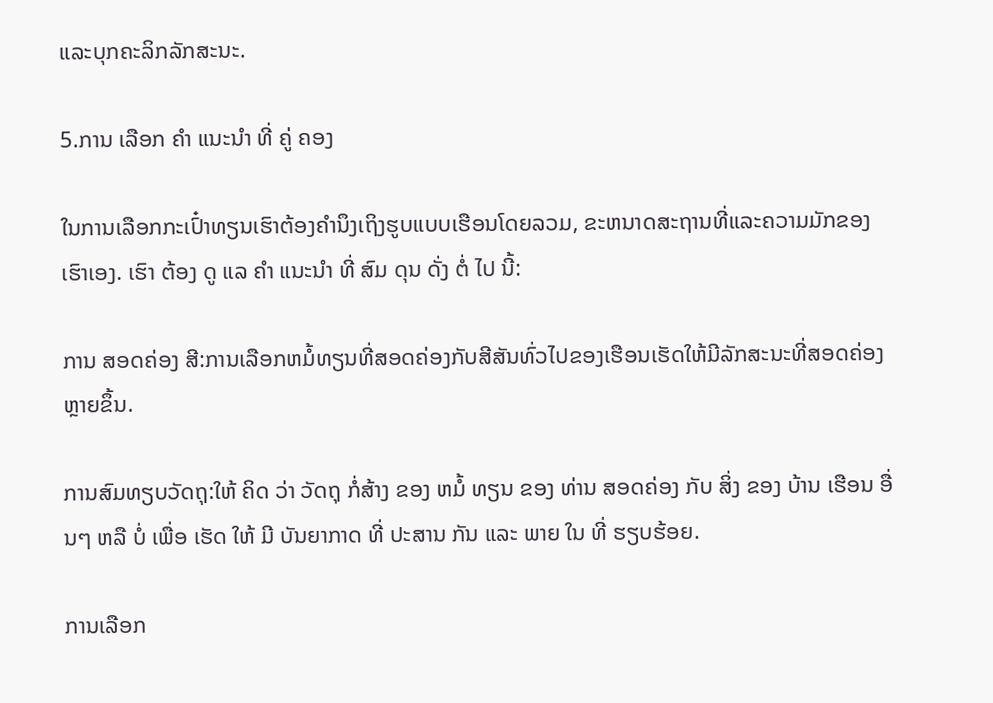ແລະບຸກຄະລິກລັກສະນະ.

5.ການ ເລືອກ ຄໍາ ແນະນໍາ ທີ່ ຄູ່ ຄອງ

ໃນການເລືອກກະເປົ໋າທຽນເຮົາຕ້ອງຄໍານຶງເຖິງຮູບແບບເຮືອນໂດຍລວມ, ຂະຫນາດສະຖານທີ່ແລະຄວາມມັກຂອງເຮົາເອງ. ເຮົາ ຕ້ອງ ດູ ແລ ຄໍາ ແນະນໍາ ທີ່ ສົມ ດຸນ ດັ່ງ ຕໍ່ ໄປ ນີ້:

ການ ສອດຄ່ອງ ສີ:ການເລືອກຫມໍ້ທຽນທີ່ສອດຄ່ອງກັບສີສັນທົ່ວໄປຂອງເຮືອນເຮັດໃຫ້ມີລັກສະນະທີ່ສອດຄ່ອງຫຼາຍຂຶ້ນ.

ການສົມທຽບວັດຖຸ:ໃຫ້ ຄິດ ວ່າ ວັດຖຸ ກໍ່ສ້າງ ຂອງ ຫມໍ້ ທຽນ ຂອງ ທ່ານ ສອດຄ່ອງ ກັບ ສິ່ງ ຂອງ ບ້ານ ເຮືອນ ອື່ນໆ ຫລື ບໍ່ ເພື່ອ ເຮັດ ໃຫ້ ມີ ບັນຍາກາດ ທີ່ ປະສານ ກັນ ແລະ ພາຍ ໃນ ທີ່ ຮຽບຮ້ອຍ.

ການເລືອກ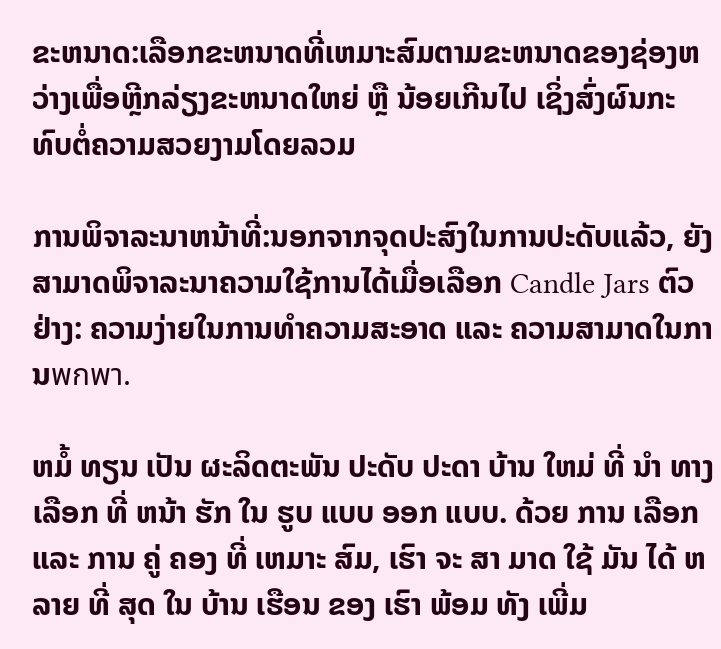ຂະຫນາດ:ເລືອກຂະຫນາດທີ່ເຫມາະສົມຕາມຂະຫນາດຂອງຊ່ອງຫວ່າງເພື່ອຫຼີກລ່ຽງຂະຫນາດໃຫຍ່ ຫຼື ນ້ອຍເກີນໄປ ເຊິ່ງສົ່ງຜົນກະທົບຕໍ່ຄວາມສວຍງາມໂດຍລວມ

ການພິຈາລະນາຫນ້າທີ່:ນອກຈາກຈຸດປະສົງໃນການປະດັບແລ້ວ, ຍັງສາມາດພິຈາລະນາຄວາມໃຊ້ການໄດ້ເມື່ອເລືອກ Candle Jars ຕົວຢ່າງ: ຄວາມງ່າຍໃນການທໍາຄວາມສະອາດ ແລະ ຄວາມສາມາດໃນການพกพา.

ຫມໍ້ ທຽນ ເປັນ ຜະລິດຕະພັນ ປະດັບ ປະດາ ບ້ານ ໃຫມ່ ທີ່ ນໍາ ທາງ ເລືອກ ທີ່ ຫນ້າ ຮັກ ໃນ ຮູບ ແບບ ອອກ ແບບ. ດ້ວຍ ການ ເລືອກ ແລະ ການ ຄູ່ ຄອງ ທີ່ ເຫມາະ ສົມ, ເຮົາ ຈະ ສາ ມາດ ໃຊ້ ມັນ ໄດ້ ຫລາຍ ທີ່ ສຸດ ໃນ ບ້ານ ເຮືອນ ຂອງ ເຮົາ ພ້ອມ ທັງ ເພີ່ມ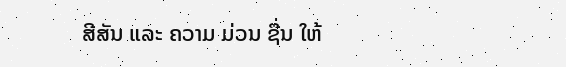ສີສັນ ແລະ ຄວາມ ມ່ວນ ຊື່ນ ໃຫ້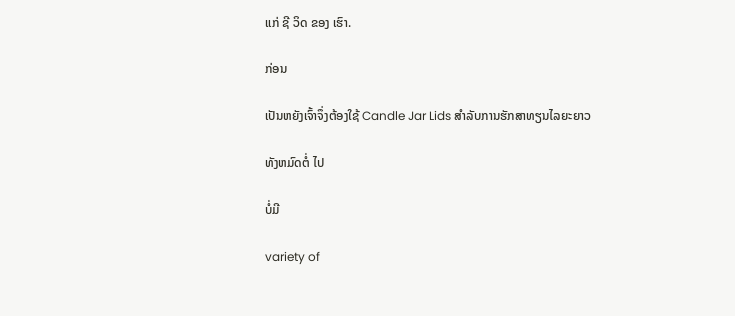ແກ່ ຊີ ວິດ ຂອງ ເຮົາ.

ກ່ອນ

ເປັນຫຍັງເຈົ້າຈຶ່ງຕ້ອງໃຊ້ Candle Jar Lids ສໍາລັບການຮັກສາທຽນໄລຍະຍາວ

ທັງຫມົດຕໍ່ ໄປ

ບໍ່ມີ

variety of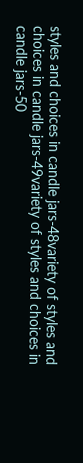styles and choices in candle jars-48variety of styles and choices in candle jars-49variety of styles and choices in candle jars-50